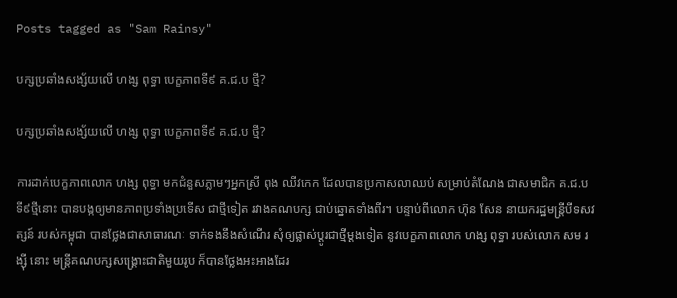Posts tagged as "Sam Rainsy"

បក្សប្រឆាំងសង្ស័យលើ ហង្ស ពុទ្ធា បេក្ខភាពទី៩ គ.ជ.ប ថ្មី?

បក្សប្រឆាំងសង្ស័យលើ ហង្ស ពុទ្ធា បេក្ខភាពទី៩ គ.ជ.ប ថ្មី?

ការដាក់បេក្ខភាពលោក ហង្ស ពុទ្ធា មកជំនួសភ្លាមៗអ្នកស្រី ពុង ឈីវកេក ដែលបានប្រកាសលាឈប់ សម្រាប់តំណែង ជាសមាជិក គ.ជ.ប ទី៩ថ្មីនោះ បានបង្កឲ្យមានភាពប្រទាំងប្រទើស ជាថ្មីទៀត រវាងគណបក្ស ជាប់ឆ្នោតទាំងពីរ។ បន្ទាប់ពីលោក ហ៊ុន សែន នាយករដ្ឋមន្ត្រីបីទសវត្សន៍ របស់កម្ពុជា បានថ្លែងជាសាធារណៈ ទាក់ទងនឹងសំណើរ សុំឲ្យផ្លាស់ប្ដូរជាថ្មីម្ដងទៀត នូវបេក្ខភាពលោក ហង្ស ពុទ្ធា របស់លោក សម រង្ស៊ី នោះ មន្ត្រីគណបក្សសង្គ្រោះជាតិមួយរូប ក៏បានថ្លែងអះអាងដែរ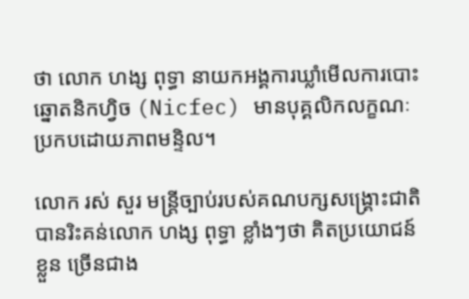ថា លោក ហង្ស ពុទ្ធា នាយកអង្គការឃ្លាំមើលការបោះឆ្នោតនិកហ្វិច (Nicfec) មានបុគ្គលិកលក្ខណៈ ប្រកបដោយភាពមន្ទិល។

លោក រស់ សួរ មន្ត្រីច្បាប់របស់គណបក្សសង្គ្រោះជាតិ បានរិះគន់លោក ហង្ស ពុទ្ធា ខ្លាំងៗថា គិតប្រយោជន៍ខ្លួន ច្រើនជាង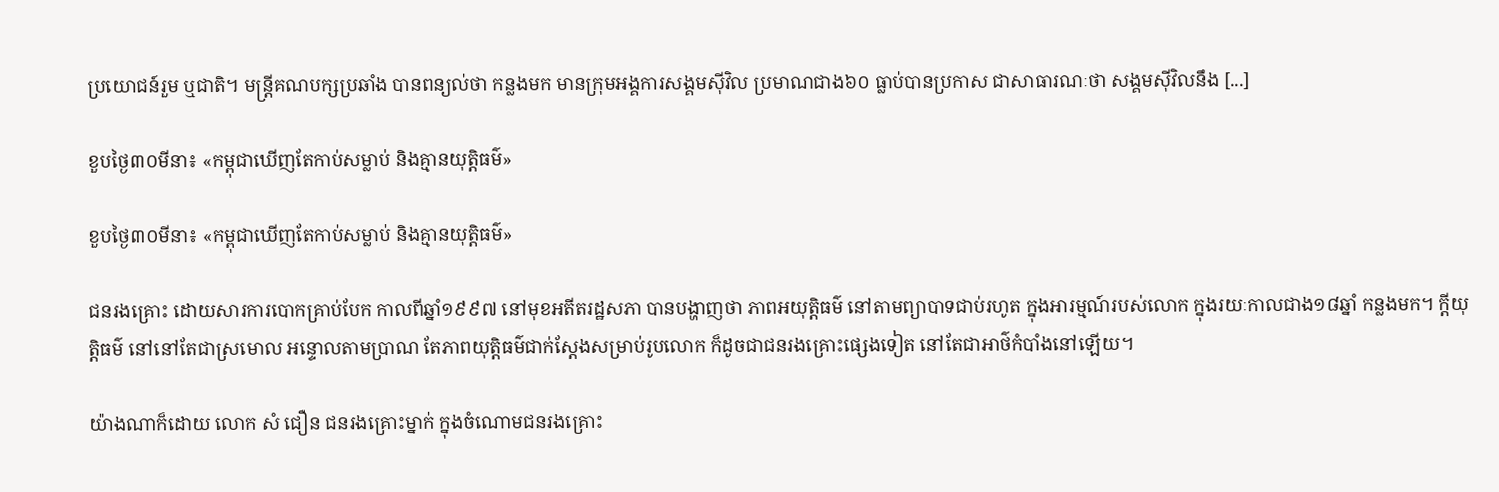ប្រយោជន៍រួម ឬជាតិ។ មន្ត្រីគណបក្សប្រឆាំង បានពន្យល់ថា កន្លងមក មានក្រុមអង្គការសង្គមស៊ីវិល ប្រមាណជាង៦០ ធ្លាប់បានប្រកាស ជាសាធារណៈថា សង្គមស៊ីវិលនឹង [...]

ខួបថ្ងៃ៣០មីនា៖ «កម្ពុជាឃើញតែកាប់សម្លាប់ និងគ្មានយុត្តិធម៌»

ខួបថ្ងៃ៣០មីនា៖ «កម្ពុជាឃើញតែកាប់សម្លាប់ និងគ្មានយុត្តិធម៌»

ជនរងគ្រោះ ដោយសារការបោកគ្រាប់បែក កាលពីឆ្នាំ១៩៩៧ នៅមុខអតីតរដ្ឋសភា បានបង្ហាញថា ភាពអយុត្តិធម៌ នៅតាមព្យាបាទជាប់រហូត ក្នុងអារម្មណ៍របស់លោក ក្នុងរយៈកាលជាង១៨ឆ្នាំ កន្លងមក។ ក្តីយុត្តិធម៌ នៅនៅតែជាស្រមោល អន្ទោលតាមប្រាណ តែភាពយុត្តិធម៌ជាក់ស្តែងសម្រាប់រូបលោក ក៏ដូចជាជនរងគ្រោះផ្សេងទៀត នៅតែជាអាថ៌កំបាំងនៅឡើយ។

យ៉ាងណាក៏ដោយ លោក សំ ជឿន ជនរងគ្រោះម្នាក់ ក្នុងចំណោមជនរងគ្រោះ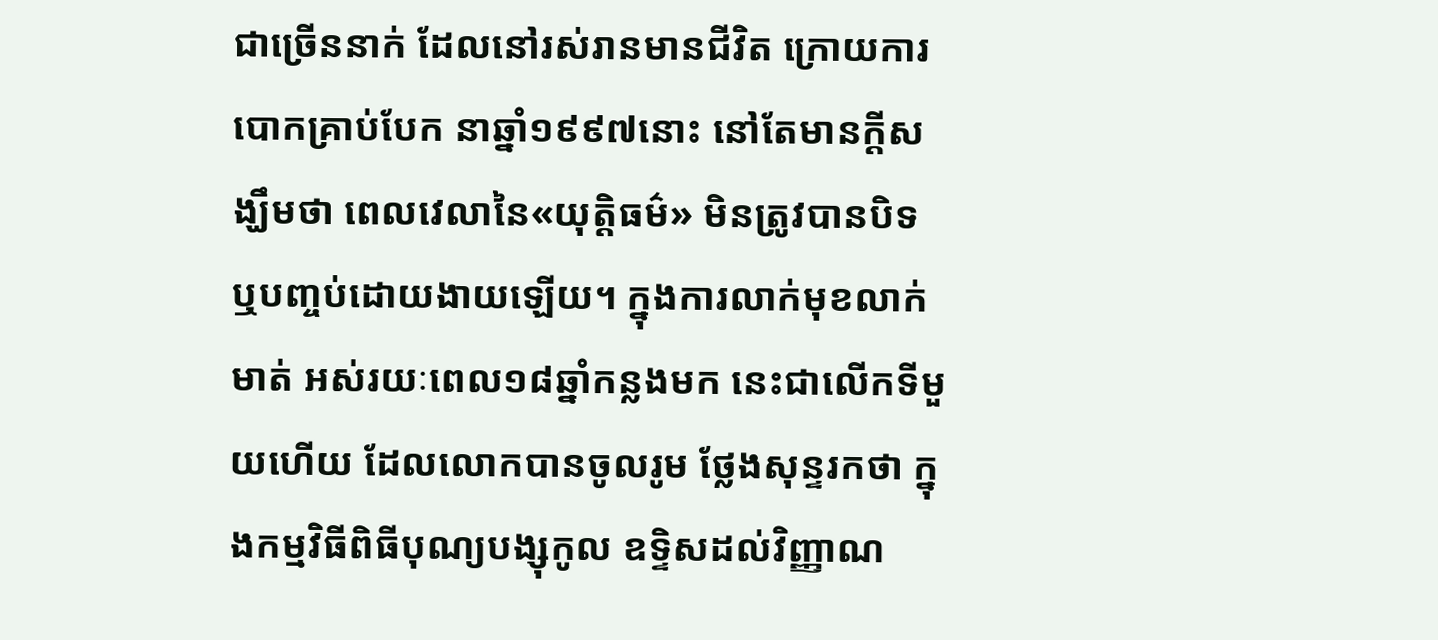ជាច្រើននាក់ ដែលនៅរស់រានមានជីវិត ក្រោយការបោកគ្រាប់បែក នាឆ្នាំ១៩៩៧នោះ នៅតែមានក្តីសង្ឃឹមថា ពេលវេលានៃ«យុត្តិធម៌» មិនត្រូវបានបិទ ឬបញ្ចប់ដោយងាយឡើយ។ ក្នុងការលាក់មុខលាក់មាត់ អស់រយៈពេល១៨ឆ្នាំកន្លងមក នេះជាលើកទីមួយហើយ ដែលលោកបានចូលរូម ថ្លែងសុន្ទរកថា ក្នុងកម្មវិធីពិធីបុណ្យបង្សុកូល ឧទ្ទិសដល់វិញ្ញាណ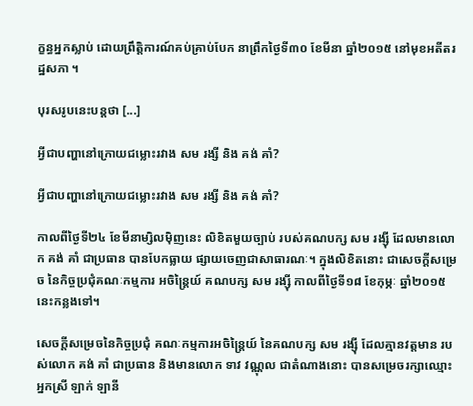ក្ខន្ធអ្នកស្លាប់ ដោយព្រឹត្តិការណ៍គប់គ្រាប់បែក នាព្រឹកថ្ងៃទី៣០ ខែមីនា ឆ្នាំ២០១៥ នៅមុខអតីតរដ្ឋសភា ។

បុរសរូបនេះបន្តថា [...]

អ្វីជាបញ្ហានៅក្រោយជម្លោះរវាង សម រង្សី និង គង់ គាំ?

អ្វីជាបញ្ហានៅក្រោយជម្លោះរវាង សម រង្សី និង គង់ គាំ?

កាលពីថ្ងៃទី២៤ ខែមីនាម្សិលម៉ិញនេះ លិខិតមួយច្បាប់ របស់គណបក្ស សម រង្ស៊ី ដែលមានលោក គង់ គាំ ជាប្រធាន បានបែកធ្លាយ ផ្សាយចេញជាសាធារណៈ។ ក្នុងលិខិតនោះ ជាសេចក្តីសម្រេច នៃកិច្ចប្រជុំគណៈកម្មការ អចិន្ត្រៃយ៍ គណបក្ស សម រង្ស៊ី កាលពីថ្ងៃទី១៨ ខែកុម្ភៈ ឆ្នាំ២០១៥នេះកន្លងទៅ។

សេចក្តីសម្រេចនៃកិច្ចប្រជុំ គណៈកម្មការអចិន្ត្រៃយ៍ នៃគណបក្ស សម រង្ស៊ី ដែលគ្មានវត្តមាន របស់លោក គង់ គាំ ជាប្រធាន និងមានលោក ទាវ វណ្ណុល ជាតំណាងនោះ បានសម្រេចរក្សាឈ្មោះ អ្នកស្រី ឡាក់ ឡានី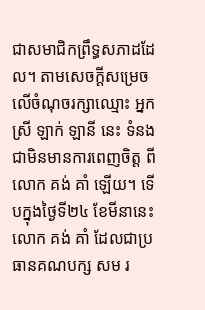ជាសមាជិកព្រឹទ្ធសភាដដែល។ តាមសេចក្តីសម្រេច លើចំណុចរក្សាឈ្មោះ អ្នកស្រី ឡាក់ ឡានី នេះ ទំនងជាមិនមានការពេញចិត្ត ពីលោក គង់ គាំ ឡើយ។ ទើបក្នុងថ្ងៃទី២៤ ខែមីនានេះ លោក គង់ គាំ ដែលជាប្រធានគណបក្ស សម រ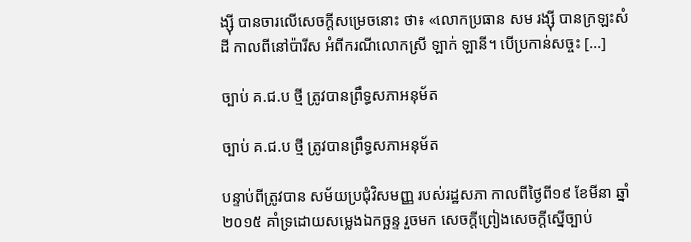ង្ស៊ី បានចារលើសេចក្តីសម្រេចនោះ ថា៖ «លោកប្រធាន សម រង្ស៊ី បានក្រឡះសំដី កាលពីនៅប៉ារីស អំពីករណីលោកស្រី ឡាក់ ឡានី។ បើប្រកាន់សច្ចះ [...]

ច្បាប់ គ.ជ.ប ថ្មី ត្រូវបានព្រឹទ្ធសភាអនុម័ត

ច្បាប់ គ.ជ.ប ថ្មី ត្រូវបានព្រឹទ្ធសភាអនុម័ត

បន្ទាប់ពីត្រូវបាន សម័យប្រជុំវិសមញ្ញ របស់រដ្ឋសភា កាលពីថ្ងៃពី១៩ ខែមីនា ឆ្នាំ២០១៥ គាំទ្រដោយសម្លេងឯកច្ឆន្ទ រួចមក សេចក្តីព្រៀងសេចក្តីស្នើច្បាប់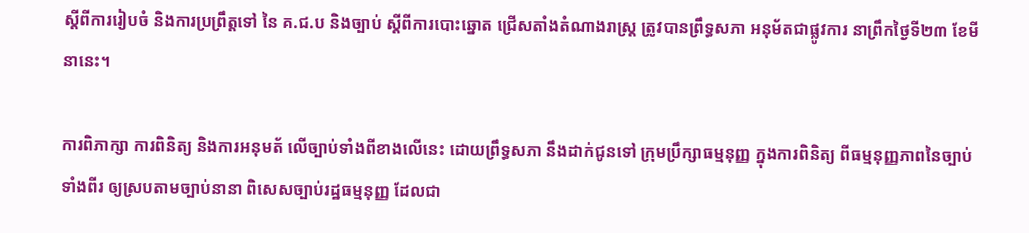ស្តីពីការរៀបចំ និងការប្រព្រឹត្តទៅ នៃ គ.ជ.ប និងច្បាប់ ស្តីពីការបោះឆ្នោត ជ្រើសតាំងតំណាងរាស្ត្រ ត្រូវបានព្រឹទ្ធសភា អនុម័តជាផ្លូវការ នាព្រឹកថ្ងៃទី២៣ ខែមីនានេះ។

ការពិភាក្សា ការពិនិត្យ និងការអនុមត័ លើច្បាប់ទាំងពីខាងលើនេះ ដោយព្រឹទ្ធសភា នឹងដាក់ជូនទៅ ក្រុមប្រឹក្សាធម្មនុញ្ញ ក្នុងការពិនិត្យ ពីធម្មនុញ្ញភាពនៃច្បាប់ទាំងពីរ ឲ្យស្របតាមច្បាប់នានា ពិសេសច្បាប់រដ្ឋធម្មនុញ្ញ ដែលជា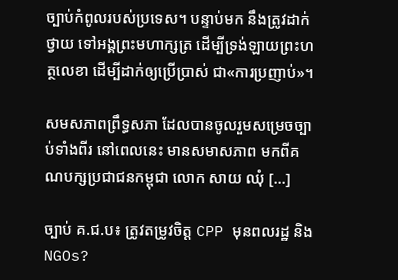ច្បាប់កំពូលរបស់ប្រទេស។ បន្ទាប់មក នឹងត្រូវដាក់ថ្វាយ ទៅអង្គព្រះមហាក្សត្រ ដើម្បីទ្រង់ឡាយព្រះហត្ថលេខា ដើម្បីដាក់ឲ្យប្រើប្រាស់ ជា«ការប្រញាប់»។

សមសភាពព្រឹទ្ធសភា ដែលបានចូលរួមសម្រេចច្បាប់ទាំងពីរ នៅពេលនេះ មានសមាសភាព មកពីគណបក្សប្រជាជនកម្ពុជា លោក សាយ ឈុំ [...]

ច្បាប់ គ.ជ.ប៖ ត្រូវតម្រូវចិត្ត CPP មុនពលរដ្ឋ និងNGOs?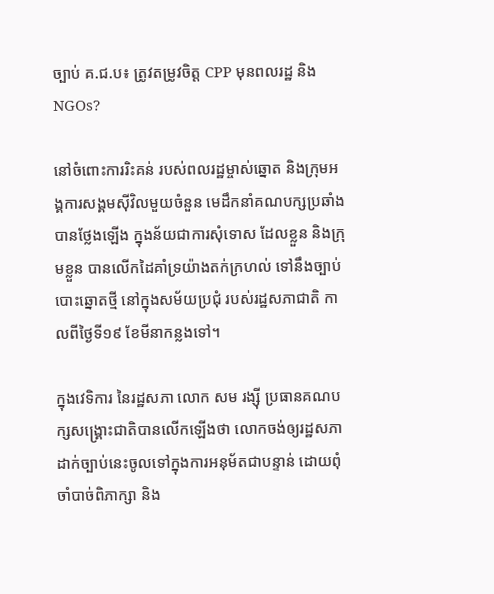ច្បាប់ គ.ជ.ប៖ ត្រូវតម្រូវចិត្ត CPP មុនពលរដ្ឋ និងNGOs?

នៅចំពោះការរិះគន់ របស់ពលរដ្ឋម្ចាស់ឆ្នោត និងក្រុមអង្គការសង្គមស៊ីវិលមួយចំនួន មេដឹកនាំគណបក្សប្រឆាំង បានថ្លែងឡើង ក្នុងន័យជាការសុំទោស ដែលខ្លួន និងក្រុមខ្លួន បានលើកដៃគាំទ្រយ៉ាងតក់ក្រហល់ ទៅនឹងច្បាប់បោះឆ្នោតថ្មី នៅក្នុងសម័យប្រជុំ របស់រដ្ឋសភាជាតិ កាលពីថ្ងៃទី១៩ ខែមីនាកន្លងទៅ។

ក្នុងវេទិការ នៃរដ្ឋសភា លោក សម រង្ស៊ី ប្រធានគណបក្សសង្គ្រោះជាតិបានលើកឡើងថា លោកចង់ឲ្យរដ្ឋសភា ដាក់ច្បាប់នេះចូលទៅក្នុងការអនុម័តជាបន្ទាន់ ដោយពុំចាំបាច់ពិភាក្សា និង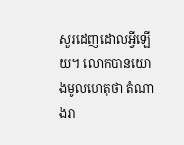សួរដេញដោលអ្វីឡើយ។ លោកបានយោងមូលហេតុថា តំណាងរា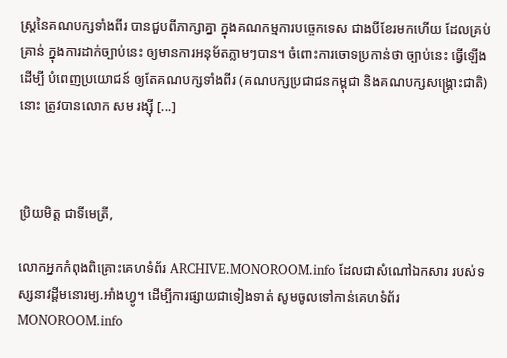ស្រ្តនៃគណបក្សទាំងពីរ បានជួបពីភាក្សាគ្នា ក្នុងគណកម្មការបច្ចេកទេស ជាងបីខែរមកហើយ ដែលគ្រប់គ្រាន់ ក្នុងការដាក់ច្បាប់នេះ ឲ្យមានការអនុម័តភ្លាមៗបាន។ ចំពោះការចោទប្រកាន់ថា ច្បាប់នេះ ធ្វើឡើងដើម្បី បំពេញប្រយោជន៍ ឲ្យតែគណបក្សទាំងពីរ (គណបក្សប្រជាជនកម្ពុជា និងគណបក្សសង្គ្រោះជាតិ) នោះ ត្រូវបានលោក សម រង្ស៊ី [...]



ប្រិយមិត្ត ជាទីមេត្រី,

លោកអ្នកកំពុងពិគ្រោះគេហទំព័រ ARCHIVE.MONOROOM.info ដែលជាសំណៅឯកសារ របស់ទស្សនាវដ្ដីមនោរម្យ.អាំងហ្វូ។ ដើម្បីការផ្សាយជាទៀងទាត់ សូមចូលទៅកាន់គេហទំព័រ MONOROOM.info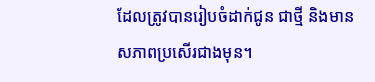ដែលត្រូវបានរៀបចំដាក់ជូន ជាថ្មី និងមានសភាពប្រសើរជាងមុន។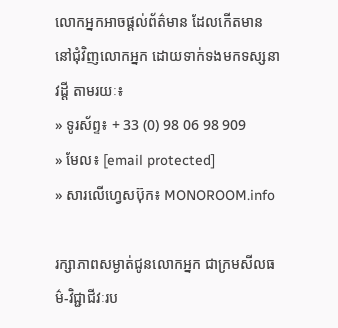លោកអ្នកអាចផ្ដល់ព័ត៌មាន ដែលកើតមាន នៅជុំវិញលោកអ្នក ដោយទាក់ទងមកទស្សនាវដ្ដី តាមរយៈ៖
» ទូរស័ព្ទ៖ + 33 (0) 98 06 98 909
» មែល៖ [email protected]
» សារលើហ្វេសប៊ុក៖ MONOROOM.info

រក្សាភាពសម្ងាត់ជូនលោកអ្នក ជាក្រមសីលធម៌-វិជ្ជាជីវៈរប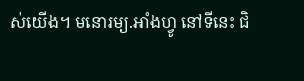ស់យើង។ មនោរម្យ.អាំងហ្វូ នៅទីនេះ ជិ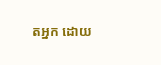តអ្នក ដោយ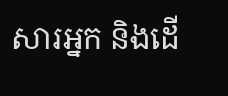សារអ្នក និងដើ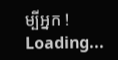ម្បីអ្នក !
Loading...